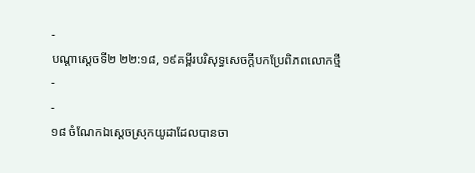-
បណ្ដាស្ដេចទី២ ២២:១៨, ១៩គម្ពីរបរិសុទ្ធសេចក្ដីបកប្រែពិភពលោកថ្មី
-
-
១៨ ចំណែកឯស្ដេចស្រុកយូដាដែលបានចា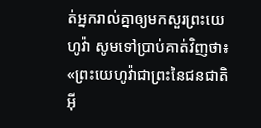ត់អ្នករាល់គ្នាឲ្យមកសួរព្រះយេហូវ៉ា សូមទៅប្រាប់គាត់វិញថា៖ «ព្រះយេហូវ៉ាជាព្រះនៃជនជាតិអ៊ី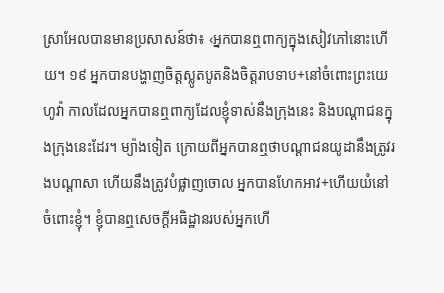ស្រាអែលបានមានប្រសាសន៍ថា៖ ‹អ្នកបានឮពាក្យក្នុងសៀវភៅនោះហើយ។ ១៩ អ្នកបានបង្ហាញចិត្តស្លូតបូតនិងចិត្តរាបទាប+នៅចំពោះព្រះយេហូវ៉ា កាលដែលអ្នកបានឮពាក្យដែលខ្ញុំទាស់នឹងក្រុងនេះ និងបណ្ដាជនក្នុងក្រុងនេះដែរ។ ម្យ៉ាងទៀត ក្រោយពីអ្នកបានឮថាបណ្ដាជនយូដានឹងត្រូវរងបណ្ដាសា ហើយនឹងត្រូវបំផ្លាញចោល អ្នកបានហែកអាវ+ហើយយំនៅចំពោះខ្ញុំ។ ខ្ញុំបានឮសេចក្ដីអធិដ្ឋានរបស់អ្នកហើ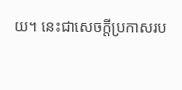យ។ នេះជាសេចក្ដីប្រកាសរប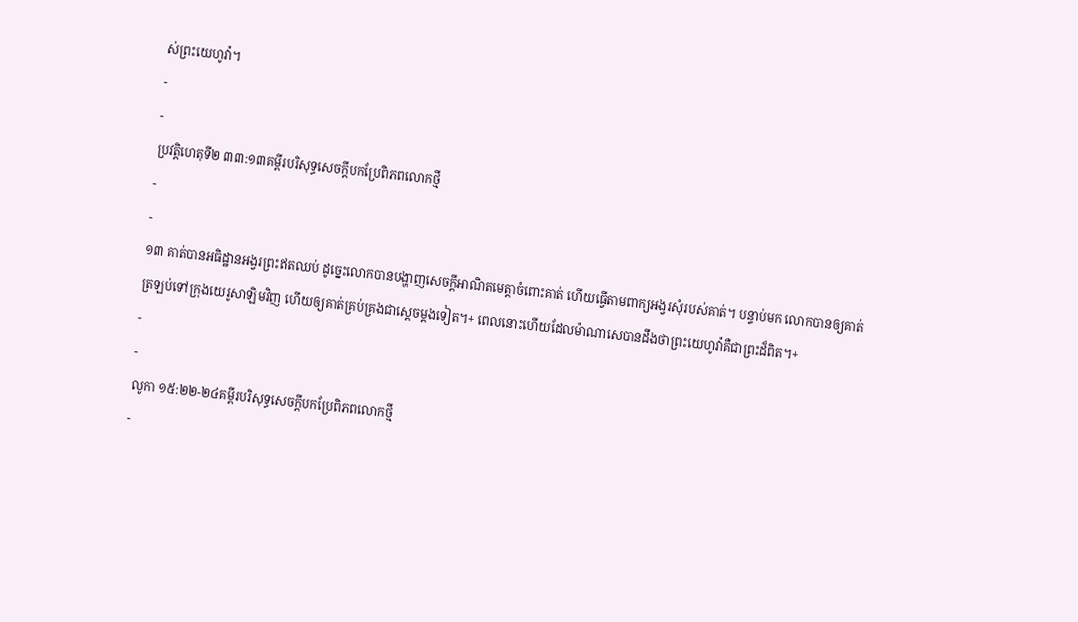ស់ព្រះយេហូវ៉ា។
-
-
ប្រវត្តិហេតុទី២ ៣៣:១៣គម្ពីរបរិសុទ្ធសេចក្ដីបកប្រែពិភពលោកថ្មី
-
-
១៣ គាត់បានអធិដ្ឋានអង្វរព្រះឥតឈប់ ដូច្នេះលោកបានបង្ហាញសេចក្ដីអាណិតមេត្តាចំពោះគាត់ ហើយធ្វើតាមពាក្យអង្វរសុំរបស់គាត់។ បន្ទាប់មក លោកបានឲ្យគាត់ត្រឡប់ទៅក្រុងយេរូសាឡិមវិញ ហើយឲ្យគាត់គ្រប់គ្រងជាស្ដេចម្ដងទៀត។+ ពេលនោះហើយដែលម៉ាណាសេបានដឹងថាព្រះយេហូវ៉ាគឺជាព្រះដ៏ពិត។+
-
-
លូកា ១៥:២២-២៤គម្ពីរបរិសុទ្ធសេចក្ដីបកប្រែពិភពលោកថ្មី
-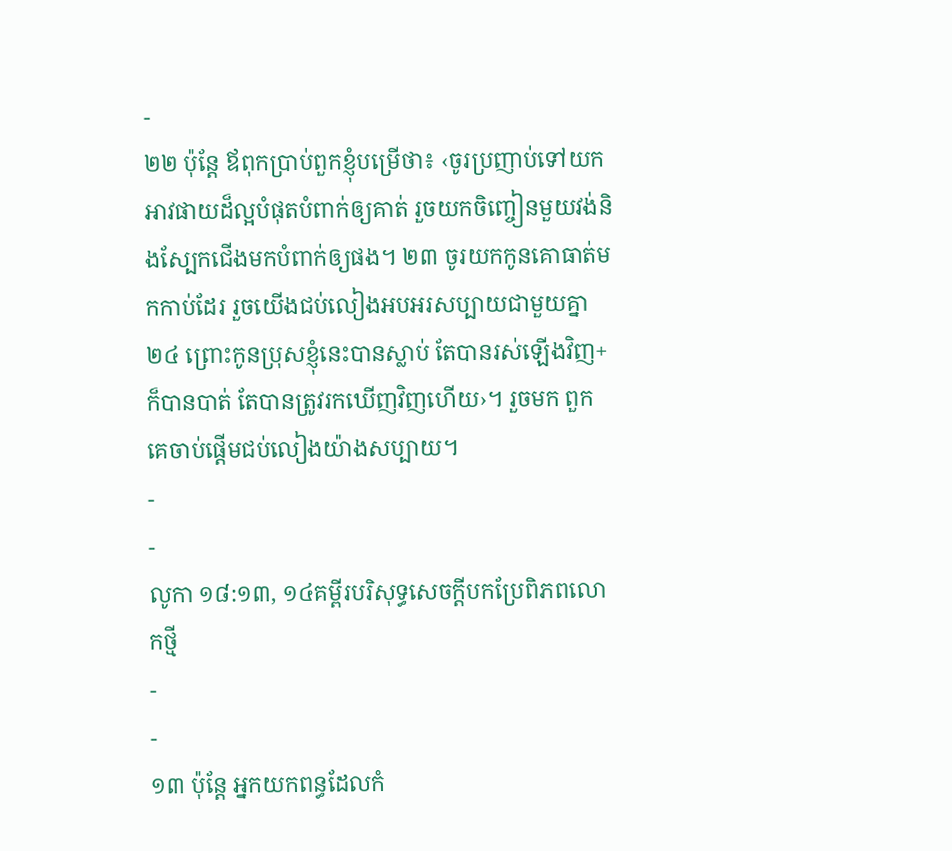-
២២ ប៉ុន្តែ ឪពុកប្រាប់ពួកខ្ញុំបម្រើថា៖ ‹ចូរប្រញាប់ទៅយកអាវផាយដ៏ល្អបំផុតបំពាក់ឲ្យគាត់ រួចយកចិញ្ចៀនមួយវង់និងស្បែកជើងមកបំពាក់ឲ្យផង។ ២៣ ចូរយកកូនគោធាត់មកកាប់ដែរ រួចយើងជប់លៀងអបអរសប្បាយជាមួយគ្នា ២៤ ព្រោះកូនប្រុសខ្ញុំនេះបានស្លាប់ តែបានរស់ឡើងវិញ+ ក៏បានបាត់ តែបានត្រូវរកឃើញវិញហើយ›។ រួចមក ពួកគេចាប់ផ្ដើមជប់លៀងយ៉ាងសប្បាយ។
-
-
លូកា ១៨:១៣, ១៤គម្ពីរបរិសុទ្ធសេចក្ដីបកប្រែពិភពលោកថ្មី
-
-
១៣ ប៉ុន្តែ អ្នកយកពន្ធដែលកំ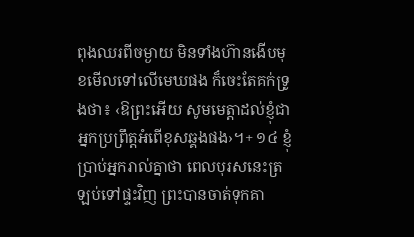ពុងឈរពីចម្ងាយ មិនទាំងហ៊ានងើបមុខមើលទៅលើមេឃផង ក៏ចេះតែគក់ទ្រូងថា៖ ‹ឱព្រះអើយ សូមមេត្តាដល់ខ្ញុំជាអ្នកប្រព្រឹត្តអំពើខុសឆ្គងផង›។+ ១៤ ខ្ញុំប្រាប់អ្នករាល់គ្នាថា ពេលបុរសនេះត្រឡប់ទៅផ្ទះវិញ ព្រះបានចាត់ទុកគា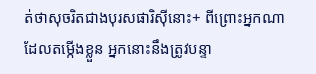ត់ថាសុចរិតជាងបុរសផារិស៊ីនោះ+ ពីព្រោះអ្នកណាដែលតម្កើងខ្លួន អ្នកនោះនឹងត្រូវបន្ទា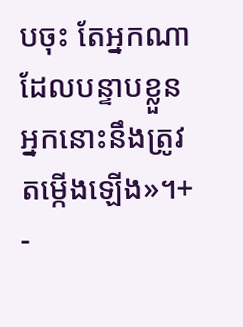បចុះ តែអ្នកណាដែលបន្ទាបខ្លួន អ្នកនោះនឹងត្រូវតម្កើងឡើង»។+
-